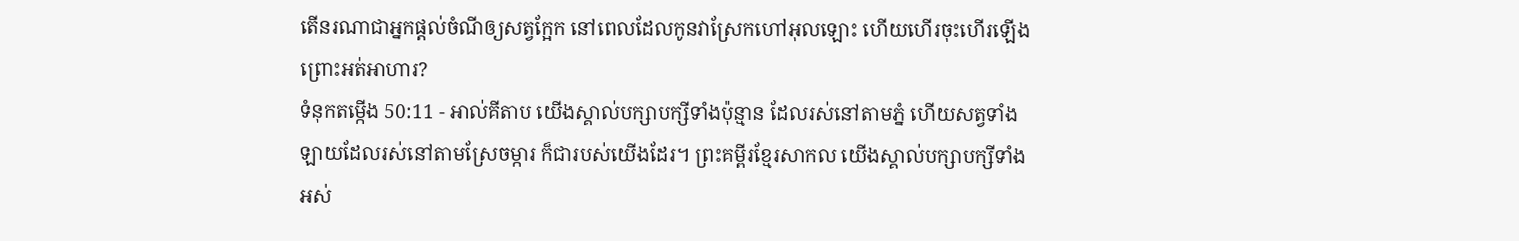តើនរណាជាអ្នកផ្តល់ចំណីឲ្យសត្វក្អែក នៅពេលដែលកូនវាស្រែកហៅអុលឡោះ ហើយហើរចុះហើរឡើង ព្រោះអត់អាហារ?
ទំនុកតម្កើង 50:11 - អាល់គីតាប យើងស្គាល់បក្សាបក្សីទាំងប៉ុន្មាន ដែលរស់នៅតាមភ្នំ ហើយសត្វទាំងឡាយដែលរស់នៅតាមស្រែចម្ការ ក៏ជារបស់យើងដែរ។ ព្រះគម្ពីរខ្មែរសាកល យើងស្គាល់បក្សាបក្សីទាំងអស់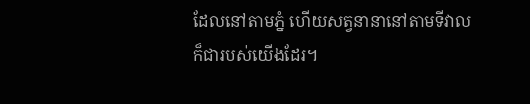ដែលនៅតាមភ្នំ ហើយសត្វនានានៅតាមទីវាលក៏ជារបស់យើងដែរ។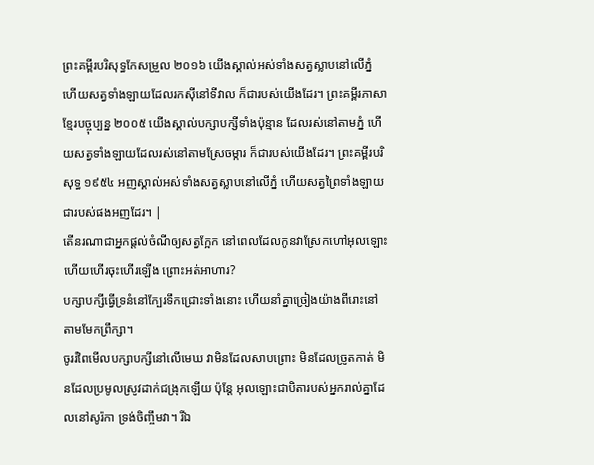ព្រះគម្ពីរបរិសុទ្ធកែសម្រួល ២០១៦ យើងស្គាល់អស់ទាំងសត្វស្លាបនៅលើភ្នំ ហើយសត្វទាំងឡាយដែលរកស៊ីនៅទីវាល ក៏ជារបស់យើងដែរ។ ព្រះគម្ពីរភាសាខ្មែរបច្ចុប្បន្ន ២០០៥ យើងស្គាល់បក្សាបក្សីទាំងប៉ុន្មាន ដែលរស់នៅតាមភ្នំ ហើយសត្វទាំងឡាយដែលរស់នៅតាមស្រែចម្ការ ក៏ជារបស់យើងដែរ។ ព្រះគម្ពីរបរិសុទ្ធ ១៩៥៤ អញស្គាល់អស់ទាំងសត្វស្លាបនៅលើភ្នំ ហើយសត្វព្រៃទាំងឡាយជារបស់ផងអញដែរ។ |
តើនរណាជាអ្នកផ្តល់ចំណីឲ្យសត្វក្អែក នៅពេលដែលកូនវាស្រែកហៅអុលឡោះ ហើយហើរចុះហើរឡើង ព្រោះអត់អាហារ?
បក្សាបក្សីធ្វើទ្រនំនៅក្បែរទឹកជ្រោះទាំងនោះ ហើយនាំគ្នាច្រៀងយ៉ាងពីរោះនៅតាមមែកព្រឹក្សា។
ចូររំពៃមើលបក្សាបក្សីនៅលើមេឃ វាមិនដែលសាបព្រោះ មិនដែលច្រូតកាត់ មិនដែលប្រមូលស្រូវដាក់ជង្រុកឡើយ ប៉ុន្ដែ អុលឡោះជាបិតារបស់អ្នករាល់គ្នាដែលនៅសូរ៉កា ទ្រង់ចិញ្ចឹមវា។ រីឯ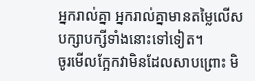អ្នករាល់គ្នា អ្នករាល់គ្នាមានតម្លៃលើសបក្សាបក្សីទាំងនោះទៅទៀត។
ចូរមើលក្អែកវាមិនដែលសាបព្រោះ មិ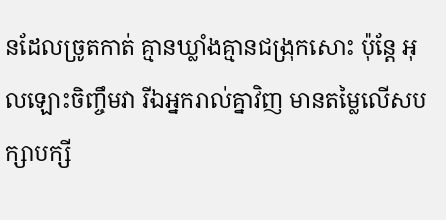នដែលច្រូតកាត់ គ្មានឃ្លាំងគ្មានជង្រុកសោះ ប៉ុន្តែ អុលឡោះចិញ្ចឹមវា រីឯអ្នករាល់គ្នាវិញ មានតម្លៃលើសបក្សាបក្សី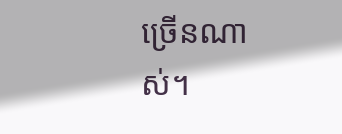ច្រើនណាស់។